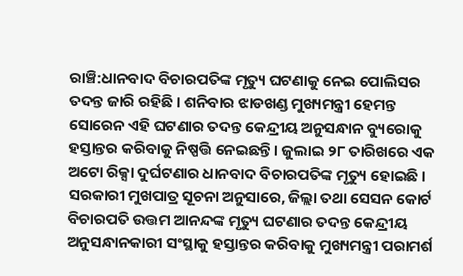ରାଞ୍ଚି:ଧାନବାଦ ବିଚାରପତିଙ୍କ ମୃତ୍ୟୁ ଘଟଣାକୁ ନେଇ ପୋଲିସର ତଦନ୍ତ ଜାରି ରହିଛି । ଶନିବାର ଝାଡଖଣ୍ଡ ମୁଖ୍ୟମନ୍ତ୍ରୀ ହେମନ୍ତ ସୋରେନ ଏହି ଘଟଣାର ତଦନ୍ତ କେନ୍ଦ୍ରୀୟ ଅନୁସନ୍ଧାନ ବ୍ୟୁରୋକୁ ହସ୍ତାନ୍ତର କରିବାକୁ ନିଷ୍ପତ୍ତି ନେଇଛନ୍ତି । ଜୁଲାଇ ୨୮ ତାରିଖରେ ଏକ ଅଟୋ ରିକ୍ସା ଦୁର୍ଘଟଣାର ଧାନବାଦ ବିଚାରପତିଙ୍କ ମୃତ୍ୟୁ ହୋଇଛି ।
ସରକାରୀ ମୁଖପାତ୍ର ସୂଚନା ଅନୁସାରେ, ଜିଲ୍ଲା ତଥା ସେସନ କୋର୍ଟ ବିଚାରପତି ଉତ୍ତମ ଆନନ୍ଦଙ୍କ ମୃତ୍ୟୁ ଘଟଣାର ତଦନ୍ତ କେନ୍ଦ୍ରୀୟ ଅନୁସନ୍ଧାନକାରୀ ସଂସ୍ଥାକୁ ହସ୍ତାନ୍ତର କରିବାକୁ ମୁଖ୍ୟମନ୍ତ୍ରୀ ପରାମର୍ଶ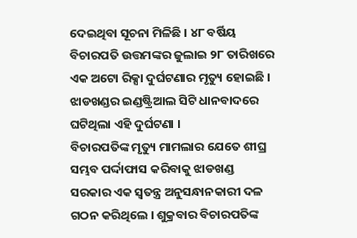ଦେଇଥିବା ସୂଚନା ମିଳିଛି । ୪୮ ବର୍ଷିୟ ବିଚାରପତି ଉତ୍ତମଙ୍କର ଜୁଲାଇ ୨୮ ତାରିଖରେ ଏକ ଅଟୋ ରିକ୍ସା ଦୁର୍ଘଟଣାର ମୃତ୍ୟୁ ହୋଇଛି । ଝାଡଖଣ୍ଡର ଇଣ୍ଡଷ୍ଟ୍ରିଆଲ ସିଟି ଧାନବାଦରେ ଘଟିଥିଲା ଏହି ଦୁର୍ଘଟଣା ।
ବିଚାରପତିଙ୍କ ମୃତ୍ୟୁ ମାମଲାର ଯେତେ ଶୀଘ୍ର ସମ୍ଭବ ପର୍ଦ୍ଦାଫାସ କରିବାକୁ ଝାଡଖଣ୍ଡ ସରକାର ଏକ ସ୍ବତନ୍ତ୍ର ଅନୁସନ୍ଧାନକାରୀ ଦଳ ଗଠନ କରିଥିଲେ । ଶୁକ୍ରବାର ବିଚାରପତିଙ୍କ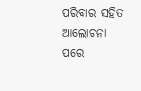ପରିବାର ସହିତ ଆଲୋଚନା ପରେ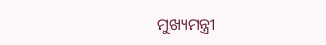ମୁଖ୍ୟମନ୍ତ୍ରୀ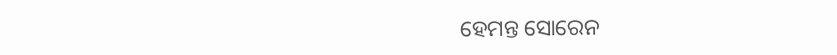ହେମନ୍ତ ସୋରେନ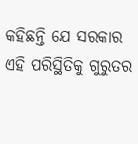କହିଛନ୍ତି ଯେ ସରକାର ଏହି ପରିସ୍ଥିତିକୁ ଗୁରୁତର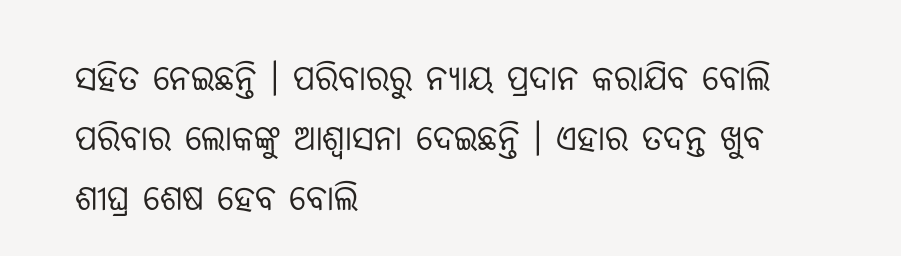ସହିତ ନେଇଛନ୍ତି । ପରିବାରରୁ ନ୍ୟାୟ ପ୍ରଦାନ କରାଯିବ ବୋଲି ପରିବାର ଲୋକଙ୍କୁ ଆଶ୍ବାସନା ଦେଇଛନ୍ତି । ଏହାର ତଦନ୍ତ ଖୁବ ଶୀଘ୍ର ଶେଷ ହେବ ବୋଲି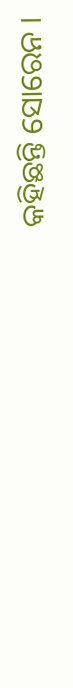କହିଛନ୍ତି ସୋରେନ ।